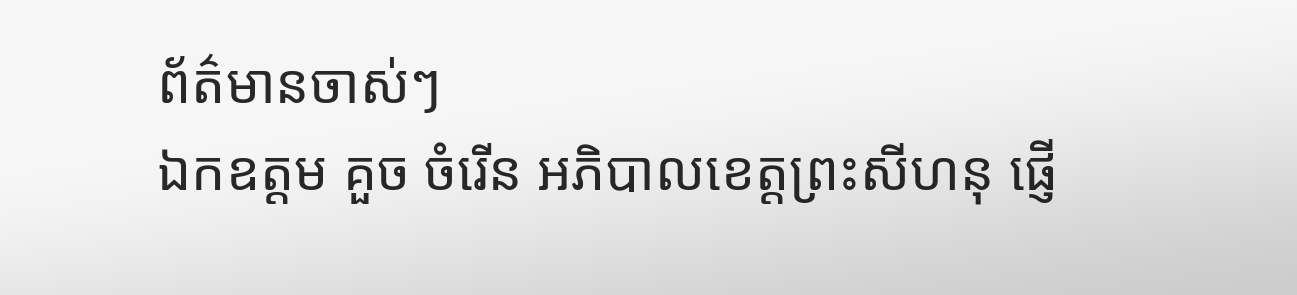ព័ត៌មានចាស់ៗ
ឯកឧត្ដម គួច ចំរើន អភិបាលខេត្តព្រះសីហនុ ផ្ញើ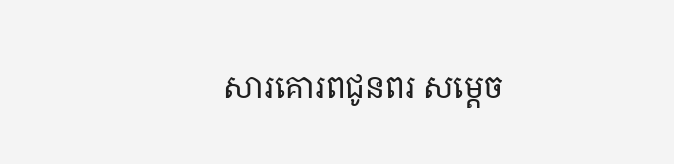សារគោរពជូនពរ សម្តេច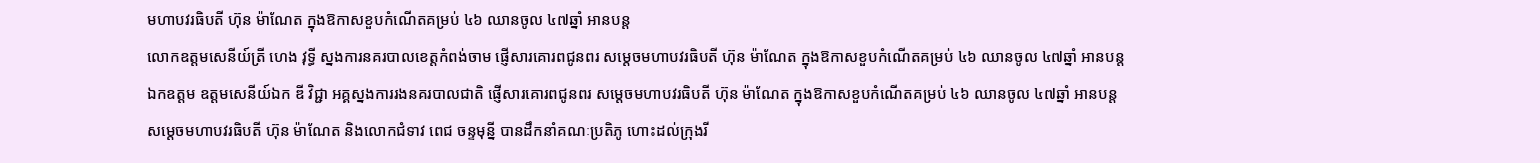មហាបវរធិបតី ហ៊ុន ម៉ាណែត ក្នុងឱកាសខួបកំណើតគម្រប់ ៤៦ ឈានចូល ៤៧ឆ្នាំ អានបន្ត
លោកឧត្តមសេនីយ៍ត្រី ហេង វុទ្ធី ស្នងការនគរបាលខេត្តកំពង់ចាម ផ្ញើសារគោរពជូនពរ សម្តេចមហាបវរធិបតី ហ៊ុន ម៉ាណែត ក្នុងឱកាសខួបកំណើតគម្រប់ ៤៦ ឈានចូល ៤៧ឆ្នាំ អានបន្ត
ឯកឧត្តម ឧត្តមសេនីយ៍ឯក ឌី វិជ្ជា អគ្គស្នងការរងនគរបាលជាតិ ផ្ញើសារគោរពជូនពរ សម្តេចមហាបវរធិបតី ហ៊ុន ម៉ាណែត ក្នុងឱកាសខួបកំណើតគម្រប់ ៤៦ ឈានចូល ៤៧ឆ្នាំ អានបន្ត
សម្តេចមហាបវរធិបតី ហ៊ុន ម៉ាណែត និងលោកជំទាវ ពេជ ចន្ទមុន្នី បានដឹកនាំគណៈប្រតិភូ ហោះដល់ក្រុងរី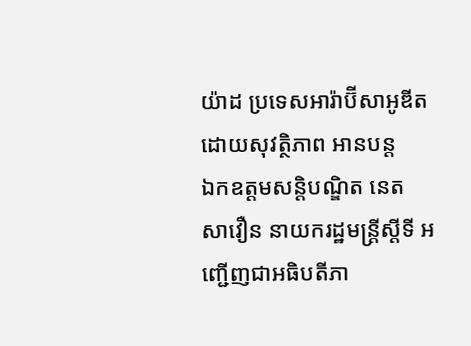យ៉ាដ ប្រទេសអារ៉ាប៊ីសាអូឌីត ដោយសុវត្ថិភាព អានបន្ត
ឯកឧត្តមសន្តិបណ្ឌិត នេត សាវឿន នាយករដ្ឋមន្រ្តីស្តីទី អញ្ជើញជាអធិបតីភា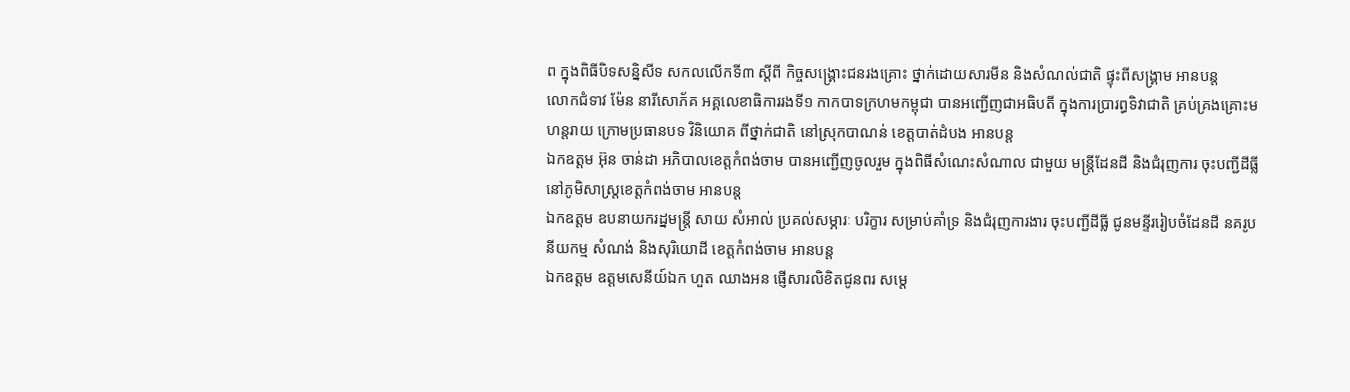ព ក្នុងពិធីបិទសន្និសីទ សកលលើកទី៣ ស្តីពី កិច្ចសង្រ្គោះជនរងគ្រោះ ថ្នាក់ដោយសារមីន និងសំណល់ជាតិ ផ្ទុះពីសង្រ្គាម អានបន្ត
លោកជំទាវ ម៉ែន នារីសោភ័គ អគ្គលេខាធិការរងទី១ កាកបាទក្រហមកម្ពុជា បានអញ្ជើញជាអធិបតី ក្នុងការប្រារព្ធទិវាជាតិ គ្រប់គ្រងគ្រោះមហន្តរាយ ក្រោមប្រធានបទ វិនិយោគ ពីថ្នាក់ជាតិ នៅស្រុកបាណន់ ខេត្តបាត់ដំបង អានបន្ត
ឯកឧត្តម អ៊ុន ចាន់ដា អភិបាលខេត្តកំពង់ចាម បានអញ្ជើញចូលរួម ក្នុងពិធីសំណេះសំណាល ជាមួយ មន្ត្រីដែនដី និងជំរុញការ ចុះបញ្ជីដីធ្លី នៅភូមិសាស្ត្រខេត្តកំពង់ចាម អានបន្ត
ឯកឧត្តម ឧបនាយករដ្នមន្ត្រី សាយ សំអាល់ ប្រគល់សម្ភារៈ បរិក្ខារ សម្រាប់គាំទ្រ និងជំរុញការងារ ចុះបញ្ជីដីធ្លី ជូនមន្ទីររៀបចំដែនដី នគរូបនីយកម្ម សំណង់ និងសុរិយោដី ខេត្តកំពង់ចាម អានបន្ត
ឯកឧត្ដម ឧត្ដមសេនីយ៍ឯក ហួត ឈាងអន ផ្ញើសារលិខិតជូនពរ សម្តេ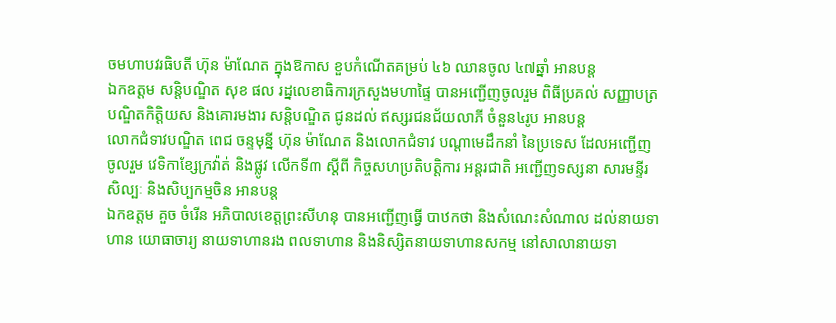ចមហាបវរធិបតី ហ៊ុន ម៉ាណែត ក្នុងឱកាស ខួបកំណើតគម្រប់ ៤៦ ឈានចូល ៤៧ឆ្នាំ អានបន្ត
ឯកឧត្តម សន្តិបណ្ឌិត សុខ ផល រដ្នលេខាធិការក្រសួងមហាផ្ទៃ បានអញ្ជើញចូលរួម ពិធីប្រគល់ សញ្ញាបត្រ បណ្ឌិតកិត្តិយស និងគោរមងារ សន្តិបណ្ឌិត ជូនដល់ ឥស្សរជនជ័យលាភី ចំនួន៤រូប អានបន្ត
លោកជំទាវបណ្ឌិត ពេជ ចន្ទមុន្នី ហ៊ុន ម៉ាណែត និងលោកជំទាវ បណ្តាមេដឹកនាំ នៃប្រទេស ដែលអញ្ជើញចូលរួម វេទិកាខ្សែក្រវ៉ាត់ និងផ្លូវ លើកទី៣ ស្តីពី កិច្ចសហប្រតិបត្តិការ អន្តរជាតិ អញ្ជើញទស្សនា សារមន្ទីរសិល្បៈ និងសិប្បកម្មចិន អានបន្ត
ឯកឧត្តម គួច ចំរើន អភិបាលខេត្តព្រះសីហនុ បានអញ្ជើញធ្វើ បាឋកថា និងសំណេះសំណាល ដល់នាយទាហាន យោធាចារ្យ នាយទាហានរង ពលទាហាន និងនិស្សិតនាយទាហានសកម្ម នៅសាលានាយទា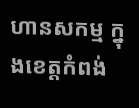ហានសកម្ម ក្នុងខេត្តកំពង់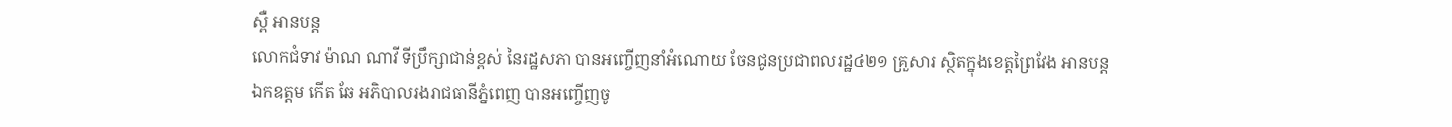ស្ពឺ អានបន្ត
លោកជំទាវ ម៉ាណ ណាវី ទីប្រឹក្សាជាន់ខ្ពស់ នៃរដ្ឋសភា បានអញ្ចើញនាំអំណោយ ចែនជូនប្រជាពលរដ្ឋ៤២១ គ្រួសារ ស្ថិតក្នុងខេត្តព្រៃវែង អានបន្ត
ឯកឧត្តម កើត ឆែ អភិបាលរងរាជធានីភ្នំពេញ បានអញ្ចើញចូ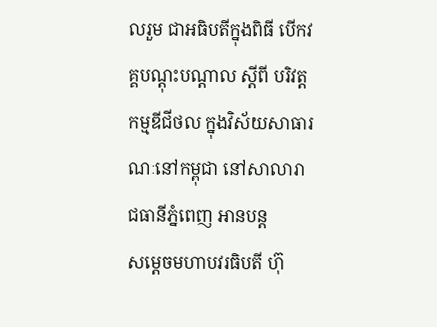លរួម ជាអធិបតីក្នុងពិធី បើកវគ្គបណ្តុះបណ្តាល ស្តីពី បរិវត្តកម្មឌីជីថល ក្នុងវិស័យសាធារណៈនៅកម្ពុជា នៅសាលារាជធានីភ្នំពេញ អានបន្ត
សម្តេចមហាបវរធិបតី ហ៊ុ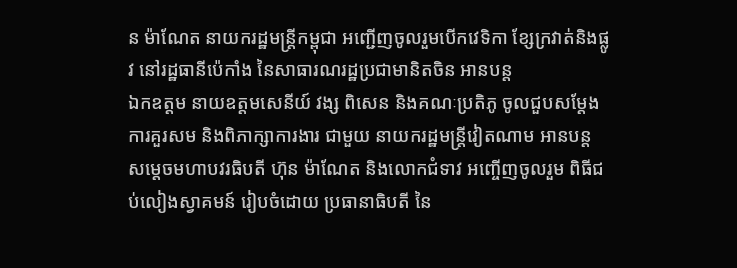ន ម៉ាណែត នាយករដ្ឋមន្ត្រីកម្ពុជា អញ្ជើញចូលរួមបើកវេទិកា ខ្សែក្រវាត់និងផ្លូវ នៅរដ្ឋធានីប៉េកាំង នៃសាធារណរដ្ឋប្រជាមានិតចិន អានបន្ត
ឯកឧត្តម នាយឧត្តមសេនីយ៍ វង្ស ពិសេន និងគណៈប្រតិភូ ចូលជួបសម្តែងការគួរសម និងពិភាក្សាការងារ ជាមួយ នាយករដ្ឋមន្ត្រីវៀតណាម អានបន្ត
សម្ដេចមហាបវរធិបតី ហ៊ុន ម៉ាណែត និងលោកជំទាវ អញ្ចើញចូលរួម ពិធីជប់លៀងស្វាគមន៍ រៀបចំដោយ ប្រធានាធិបតី នៃ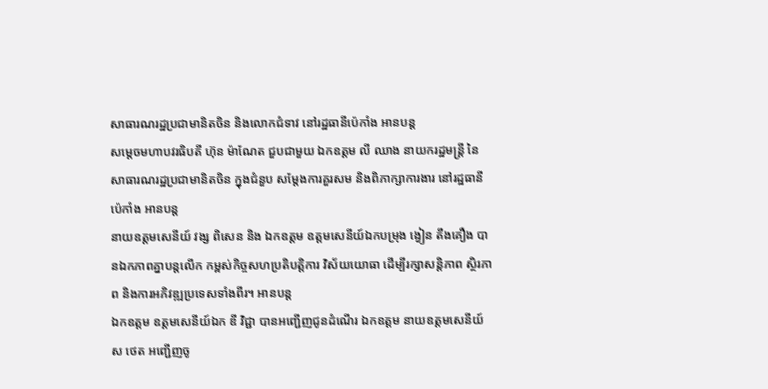សាធារណរដ្ឋប្រជាមានិតចិន និងលោកជំទាវ នៅរដ្ឋធានីប៉េកាំង អានបន្ត
សម្ដេចមហាបវរធិបតី ហ៊ុន ម៉ាណែត ជួបជាមួយ ឯកឧត្តម លី ឈាង នាយករដ្ឋមន្ត្រី នៃសាធារណរដ្ឋប្រជាមានិតចិន ក្នុងជំនួប សម្តែងការគួរសម និងពិភាក្សាការងារ នៅរដ្ឋធានីប៉េកាំង អានបន្ត
នាយឧត្ដមសេនីយ៍ វង្ស ពិសេន និង ឯកឧត្តម ឧត្តមសេនីយ៍ឯកបម្រុង ង្វៀន តឹងគឿង បានឯកភាពគ្នាបន្តលើក កម្ពស់កិច្ចសហប្រតិបត្តិការ វិស័យយោធា ដើម្បីរក្សាសន្តិភាព ស្ថិរភាព និងការអភិវឌ្ឍប្រទេសទាំងពីរ។ អានបន្ត
ឯកឧត្តម ឧត្តមសេនីយ៍ឯក ឌី វិជ្ជា បានអញ្ជើញជូនដំណើរ ឯកឧត្តម នាយឧត្តមសេនីយ៍ ស ថេត អញ្ជើញចូ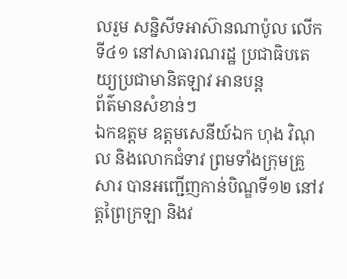លរួម សន្និសីទអាស៊ានណាប៉ូល លើកទី៤១ នៅសាធារណរដ្ឋ ប្រជាធិបតេយ្យប្រជាមានិតឡាវ អានបន្ត
ព័ត៌មានសំខាន់ៗ
ឯកឧត្តម ឧត្តមសេនីយ៍ឯក ហុង វិណុល និងលោកជំទាវ ព្រមទាំងក្រុមគ្រួសារ បានអញ្ជើញកាន់បិណ្ឌទី១២ នៅវត្តព្រៃក្រឡា និងវ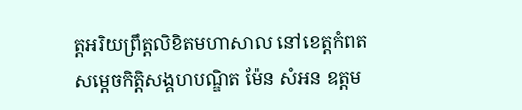ត្តអរិយព្រឹត្តលិខិតមហាសាល នៅខេត្តកំពត
សម្តេចកិត្តិសង្គហបណ្ឌិត ម៉ែន សំអន ឧត្តម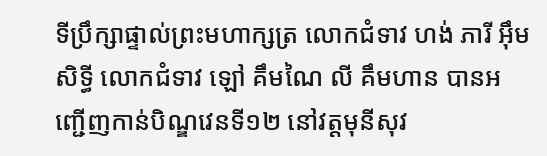ទីប្រឹក្សាផ្ទាល់ព្រះមហាក្សត្រ លោកជំទាវ ហង់ ភារី អ៊ឹម សិទ្ធី លោកជំទាវ ឡៅ គឹមណៃ លី គឹមហាន បានអញ្ជើញកាន់បិណ្ឌវេនទី១២ នៅវត្តមុនីសុវ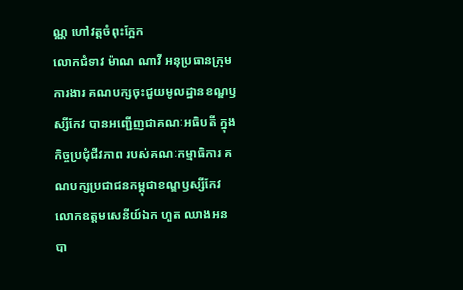ណ្ណ ហៅវត្តចំពុះក្អែក
លោកជំទាវ ម៉ាណ ណាវី អនុប្រធានក្រុមការងារ គណបក្សចុះជួយមូលដ្ឋានខណ្ឌឫស្សីកែវ បានអញ្ជើញជាគណៈអធិបតី ក្នុងកិច្ចប្រជុំជីវភាព របស់គណៈកម្មាធិការ គណបក្សប្រជាជនកម្ពុជាខណ្ឌឫស្សីកែវ
លោកឧត្ដមសេនីយ៍ឯក ហួត ឈាងអន បា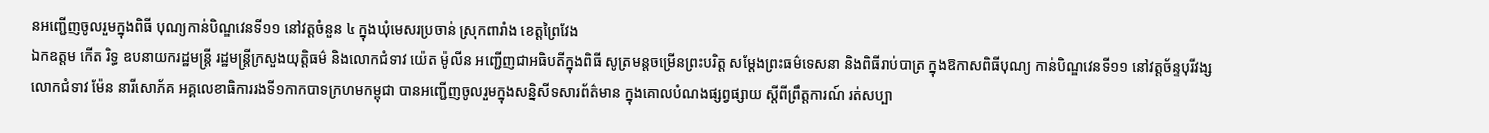នអញ្ជើញចូលរួមក្នុងពិធី បុណ្យកាន់បិណ្ឌវេនទី១១ នៅវត្តចំនួន ៤ ក្នុងឃុំមេសរប្រចាន់ ស្រុកពារាំង ខេត្តព្រៃវែង
ឯកឧត្តម កើត រិទ្ធ ឧបនាយករដ្ឋមន្ត្រី រដ្ឋមន្ត្រីក្រសួងយុត្តិធម៌ និងលោកជំទាវ យ៉េត ម៉ូលីន អញ្ជើញជាអធិបតីក្នុងពិធី សូត្រមន្តចម្រើនព្រះបរិត្ត សម្តែងព្រះធម៌ទេសនា និងពិធីរាប់បាត្រ ក្នុងឱកាសពិធីបុណ្យ កាន់បិណ្ឌវេនទី១១ នៅវត្តច័ន្ទបុរីវង្ស
លោកជំទាវ ម៉ែន នារីសោភ័គ អគ្គលេខាធិការរងទី១កាកបាទក្រហមកម្ពុជា បានអញ្ជេីញចូលរួមក្នុងសន្និសីទសារព័ត៌មាន ក្នុងគោលបំណងផ្សព្វផ្សាយ ស្តីពីព្រឹត្តការណ៍ រត់សប្បា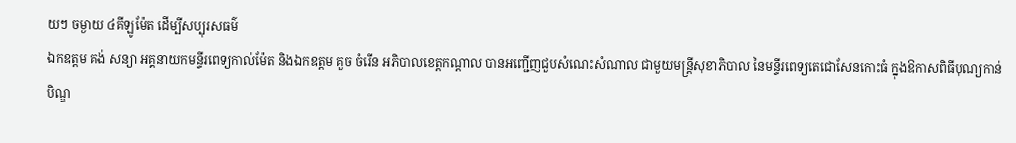យៗ ចម្ងាយ ៤គីឡូម៉ែត ដេីម្បីសប្បុរសធម៌
ឯកឧត្តម គង់ សន្យា អគ្គនាយកមន្ទីរពេទ្យកាល់ម៉ែត និងឯកឧត្តម គួច ចំរើន អភិបាលខេត្តកណ្ដាល បានអញ្ជើញជួបសំណេះសំណាល ជាមួយមន្ត្រីសុខាភិបាល នៃមន្ទីរពេទ្យតេជោសែនកោះធំ ក្នុងឱកាសពិធីបុណ្យកាន់បិណ្ឌ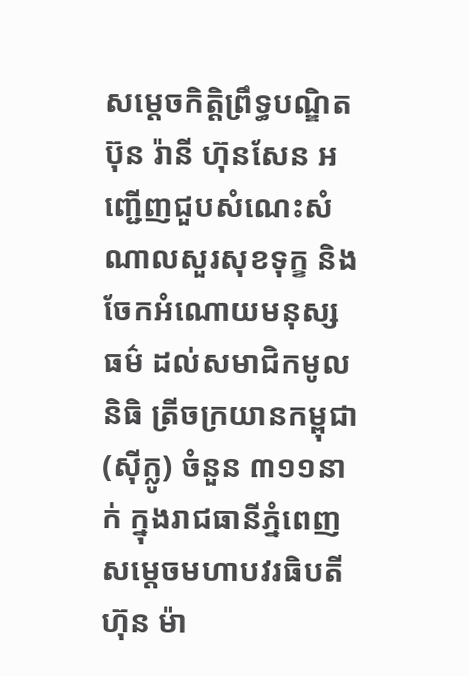សម្តេចកិត្តិព្រឹទ្ធបណ្ឌិត ប៊ុន រ៉ានី ហ៊ុនសែន អញ្ជើញជួបសំណេះសំណាលសួរសុខទុក្ខ និងចែកអំណោយមនុស្សធម៌ ដល់សមាជិកមូលនិធិ ត្រីចក្រយានកម្ពុជា (ស៊ីក្លូ) ចំនួន ៣១១នាក់ ក្នុងរាជធានីភ្នំពេញ
សម្តេចមហាបវរធិបតី ហ៊ុន ម៉ា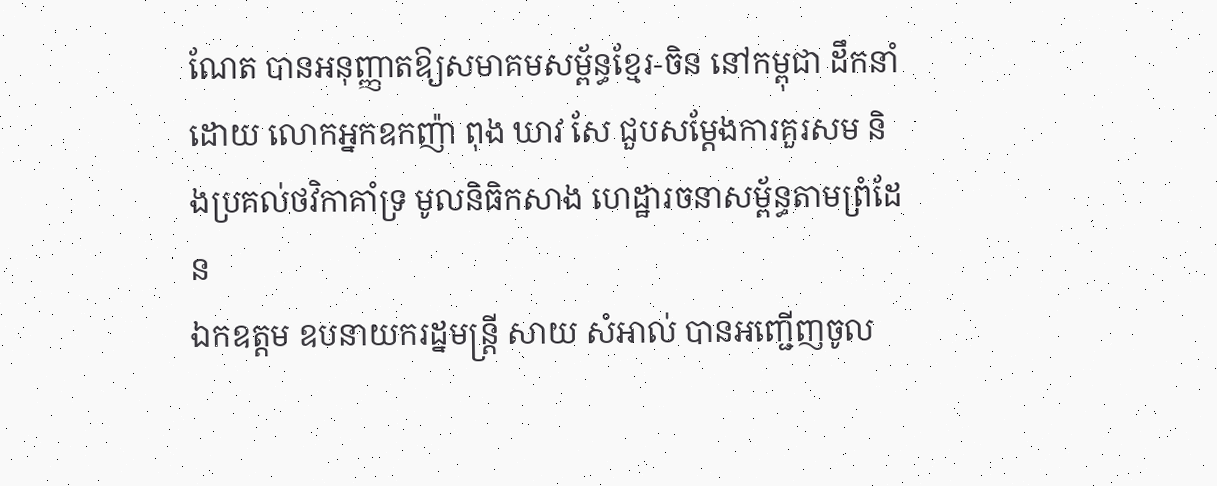ណែត បានអនុញ្ញាតឱ្យសមាគមសម្ព័ន្ធខ្មែរ-ចិន នៅកម្ពុជា ដឹកនាំដោយ លោកអ្នកឧកញ៉ា ពុង ឃាវ សែ ជួបសម្តែងការគួរសម និងប្រគល់ថវិកាគាំទ្រ មូលនិធិកសាង ហេដ្ឋារចនាសម្ព័ន្ធតាមព្រំដែន
ឯកឧត្តម ឧបនាយករដ្នមន្ត្រី សាយ សំអាល់ បានអញ្ជើញចូល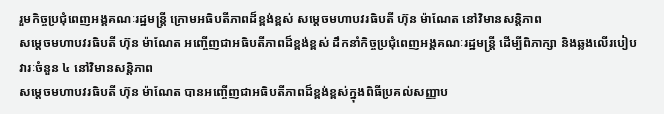រួមកិច្ចប្រជុំពេញអង្គគណៈរដ្ឋមន្រ្តី ក្រោមអធិបតីភាពដ៏ខ្ពង់ខ្ពស់ សម្តេចមហាបវរធិបតី ហ៊ុន ម៉ាណែត នៅវិមានសន្តិភាព
សម្ដេចមហាបវរធិបតី ហ៊ុន ម៉ាណែត អញ្ចើញជាអធិបតីភាពដ៏ខ្ពង់ខ្ពស់ ដឹកនាំកិច្ចប្រជុំពេញអង្គគណៈរដ្ឋមន្រ្តី ដើម្បីពិភាក្សា និងឆ្លងលើរបៀបវារៈចំនួន ៤ នៅវិមានសន្តិភាព
សម្ដេចមហាបវរធិបតី ហ៊ុន ម៉ាណែត បានអញ្ចើញជាអធិបតីភាពដ៏ខ្ពង់ខ្ពស់ក្នុងពិធីប្រគល់សញ្ញាប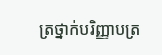ត្រថ្នាក់បរិញ្ញាបត្រ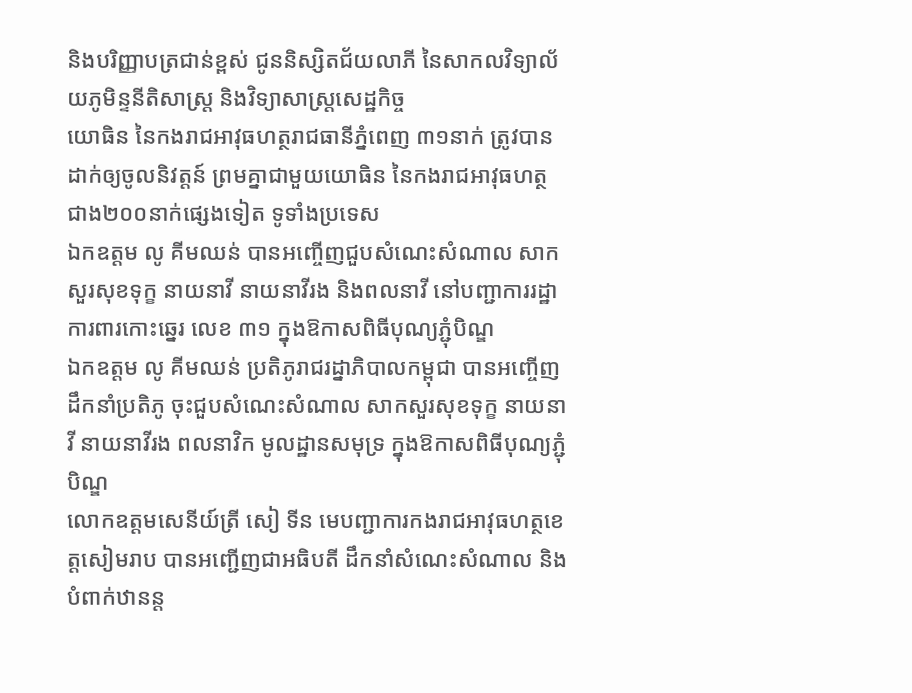និងបរិញ្ញាបត្រជាន់ខ្ពស់ ជូននិស្សិតជ័យលាភី នៃសាកលវិទ្យាល័យភូមិន្ទនីតិសាស្រ្ត និងវិទ្យាសាស្រ្តសេដ្ឋកិច្ច
យោធិន នៃកងរាជអាវុធហត្ថរាជធានីភ្នំពេញ ៣១នាក់ ត្រូវបានដាក់ឲ្យចូលនិវត្តន៍ ព្រមគ្នាជាមួយយោធិន នៃកងរាជអាវុធហត្ថ ជាង២០០នាក់ផ្សេងទៀត ទូទាំងប្រទេស
ឯកឧត្តម លូ គីមឈន់ បានអញ្ចើញជួបសំណេះសំណាល សាកសួរសុខទុក្ខ នាយនាវី នាយនាវីរង និងពលនាវី នៅបញ្ជាការរដ្ឋាការពារកោះឆ្នេរ លេខ ៣១ ក្នុងឱកាសពិធីបុណ្យភ្ជុំបិណ្ឌ
ឯកឧត្តម លូ គីមឈន់ ប្រតិភូរាជរដ្នាភិបាលកម្ពុជា បានអញ្ចើញដឹកនាំប្រតិភូ ចុះជួបសំណេះសំណាល សាកសួរសុខទុក្ខ នាយនាវី នាយនាវីរង ពលនាវិក មូលដ្ឋានសមុទ្រ ក្នុងឱកាសពិធីបុណ្យភ្ជុំបិណ្ឌ
លោកឧត្តមសេនីយ៍ត្រី សៀ ទីន មេបញ្ជាការកងរាជអាវុធហត្ថខេត្តសៀមរាប បានអញ្ជើញជាអធិបតី ដឹកនាំសំណេះសំណាល និងបំពាក់ឋានន្ត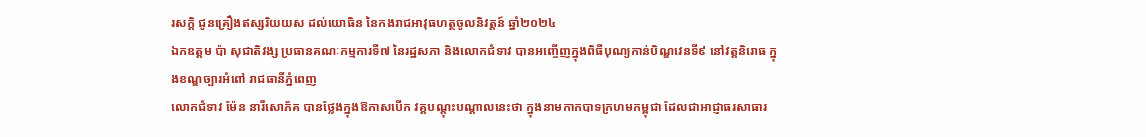រសក្ដិ ជូនគ្រឿងឥស្សរិយយស ដល់យោធិន នៃកងរាជអាវុធហត្ថចូលនិវត្តន៍ ឆ្នាំ២០២៤
ឯកឧត្តម ប៉ា សុជាតិវង្ស ប្រធានគណៈកម្មការទី៧ នៃរដ្ឋសភា និងលោកជំទាវ បានអញ្ចើញក្នុងពិធីបុណ្យកាន់បិណ្ឌវេនទី៩ នៅវត្តនិរោធ ក្នុងខណ្ឌច្បារអំពៅ រាជធានីភ្នំពេញ
លោកជំទាវ ម៉ែន នារីសោភ័គ បានថ្លែងក្នុងឱកាសបើក វគ្គបណ្តុះបណ្តាលនេះថា ក្នុងនាមកាកបាទក្រហមកម្ពុជា ដែលជាអាជ្ញាធរសាធារ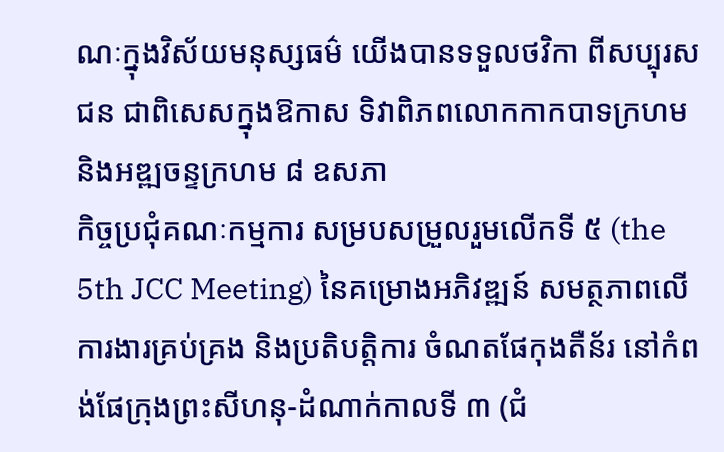ណៈក្នុងវិស័យមនុស្សធម៌ យើងបានទទួលថវិកា ពីសប្បុរសជន ជាពិសេសក្នុងឱកាស ទិវាពិភពលោកកាកបាទក្រហម និងអឌ្ឍចន្ទក្រហម ៨ ឧសភា
កិច្ចប្រជុំគណៈកម្មការ សម្របសម្រួលរួមលើកទី ៥ (the 5th JCC Meeting) នៃគម្រោងអភិវឌ្ឍន៍ សមត្ថភាពលើការងារគ្រប់គ្រង និងប្រតិបត្តិការ ចំណតផែកុងតឺន័រ នៅកំពង់ផែក្រុងព្រះសីហនុ-ដំណាក់កាលទី ៣ (ជំ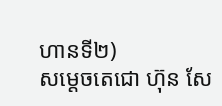ហានទី២)
សម្តេចតេជោ ហ៊ុន សែ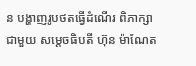ន បង្ហាញរូបថតធ្វើដំណើរ ពិភាក្សាជាមួយ សម្តេចធិបតី ហ៊ុន ម៉ាណែត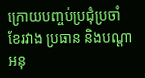ក្រោយបញ្ចប់ប្រជុំប្រចាំខែរវាង ប្រធាន និងបណ្តាអនុ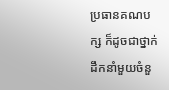ប្រធានគណបក្ស ក៏ដូចជាថ្នាក់ដឹកនាំមួយចំនួ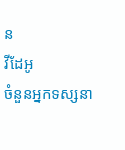ន
វីដែអូ
ចំនួនអ្នកទស្សនា